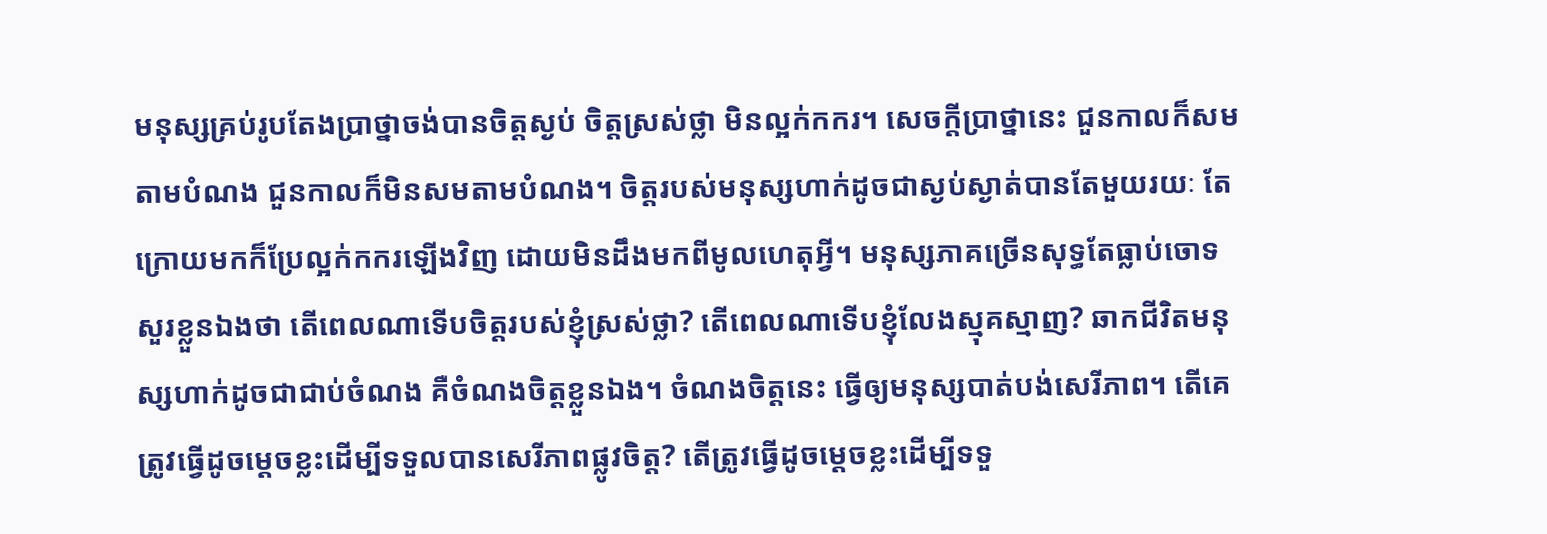មនុស្សគ្រប់រូបតែងប្រាថ្នាចង់បានចិត្តស្ងប់ ចិត្តស្រស់ថ្លា មិនល្អក់កករ។ សេចក្តីប្រាថ្នានេះ ជួនកាលក៏សមតាមបំណង ជួនកាលក៏មិនសមតាមបំណង។ ចិត្តរបស់មនុស្សហាក់ដូចជាស្ងប់ស្ងាត់បានតែមួយរយៈ តែក្រោយមកក៏ប្រែល្អក់កករឡើងវិញ ដោយមិនដឹងមកពីមូលហេតុអ្វី។ មនុស្សភាគច្រើនសុទ្ធតែធ្លាប់ចោទសួរខ្លួនឯងថា តើពេលណាទើបចិត្តរបស់ខ្ញុំស្រស់ថ្លា? តើពេលណាទើបខ្ញុំលែងស្មុគស្មាញ? ឆាកជីវិតមនុស្សហាក់ដូចជាជាប់ចំណង គឺចំណងចិត្តខ្លួនឯង។ ចំណងចិត្តនេះ ធ្វើឲ្យមនុស្សបាត់បង់សេរីភាព។ តើគេត្រូវធ្វើដូចម្តេចខ្លះដើម្បីទទួលបានសេរីភាពផ្លូវចិត្ត? តើត្រូវធ្វើដូចម្តេចខ្លះដើម្បីទទួ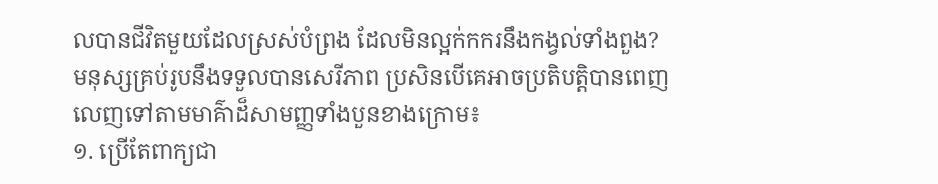លបានជីវិតមួយដែលស្រស់បំព្រង ដែលមិនល្អក់កករនឹងកង្វល់ទាំងពួង?
មនុស្សគ្រប់រូបនឹងទទួលបានសេរីភាព ប្រសិនបើគេអាចប្រតិបត្តិបានពេញលេញទៅតាមមាគ៌ាដ៏សាមញ្ញទាំងបួនខាងក្រោម៖
១. ប្រើតែពាក្យជា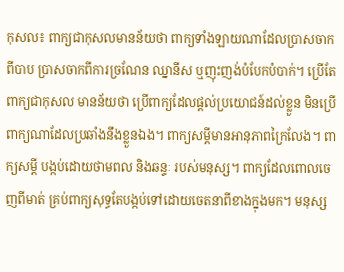កុសល៖ ពាក្យជាកុសលមានន័យថា ពាក្យទាំងឡាយណាដែលប្រាសចាកពីបាប ប្រាសចាកពីការច្រណែន ឈ្នានីស ឬញុះញង់បំបែកបំបាក់។ ប្រើតែពាក្យជាកុសល មានន័យថា ប្រើពាក្យដែលផ្តល់ប្រយោជន៍ដល់ខ្លួន មិនប្រើពាក្យណាដែលប្រឆាំងនឹងខ្លួនឯង។ ពាក្យសម្តីមានអានុភាពក្រៃលែង។ ពាក្យសម្តី បង្កប់ដោយថាមពល និងឆន្ទៈ របស់មនុស្ស។ ពាក្យដែលពោលចេញពីមាត់ គ្រប់ពាក្យសុទ្ធតែបង្កប់ទៅដោយចេតនាពីខាងក្នុងមក។ មនុស្ស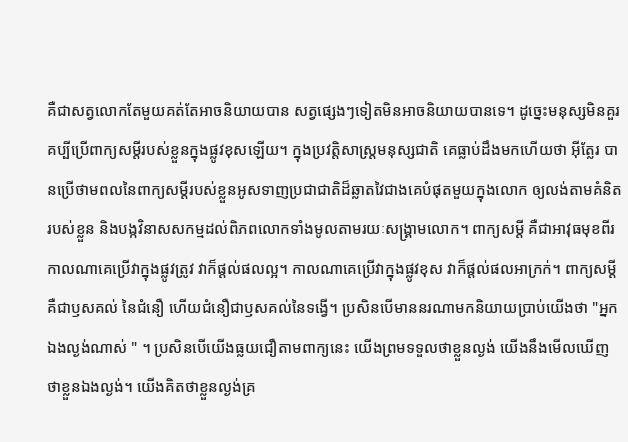គឺជាសត្វលោកតែមួយគត់តែអាចនិយាយបាន សត្វផ្សេងៗទៀតមិនអាចនិយាយបានទេ។ ដូច្នេះមនុស្សមិនគួរគប្បីប្រើពាក្យសម្តីរបស់ខ្លួនក្នុងផ្លូវខុសឡើយ។ ក្នុងប្រវត្តិសាស្ត្រមនុស្សជាតិ គេធ្លាប់ដឹងមកហើយថា អ៊ីត្លែរ បានប្រើថាមពលនៃពាក្យសម្តីរបស់ខ្លួនអូសទាញប្រជាជាតិដ៏ឆ្លាតវៃជាងគេបំផុតមួយក្នុងលោក ឲ្យលង់តាមគំនិតរបស់ខ្លួន និងបង្កវិនាសសកម្មដល់ពិភពលោកទាំងមូលតាមរយៈសង្គ្រាមលោក។ ពាក្យសម្តី គឺជាអាវុធមុខពីរ កាលណាគេប្រើវាក្នុងផ្លូវត្រូវ វាក៏ផ្តល់ផលល្អ។ កាលណាគេប្រើវាក្នុងផ្លូវខុស វាក៏ផ្តល់ផលអាក្រក់។ ពាក្យសម្តី គឺជាឫសគល់ នៃជំនឿ ហើយជំនឿជាឫសគល់នៃទង្វើ។ ប្រសិនបើមាននរណាមកនិយាយប្រាប់យើងថា "អ្នកឯងល្ងង់ណាស់ " ។ ប្រសិនបើយើងធ្លយជឿតាមពាក្យនេះ យើងព្រមទទួលថាខ្លួនល្ងង់ យើងនឹងមើលឃើញថាខ្លួនឯងល្ងង់។ យើងគិតថាខ្លួនល្ងង់គ្រ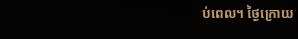ប់ពេល។ ថ្ងៃក្រោយ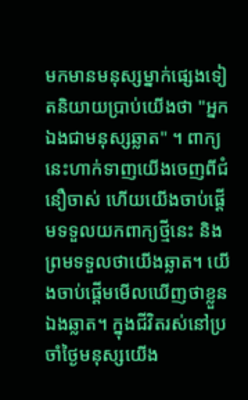មកមានមនុស្សម្នាក់ផ្សេងទៀតនិយាយប្រាប់យើងថា "អ្នកឯងជាមនុស្សឆ្លាត" ។ ពាក្យនេះហាក់ទាញយើងចេញពីជំនឿចាស់ ហើយយើងចាប់ផ្តើមទទួលយកពាក្យថ្មីនេះ និងព្រមទទួលថាយើងឆ្លាត។ យើងចាប់ផ្តើមមើលឃើញថាខ្លួនឯងឆ្លាត។ ក្នុងជីវិតរស់នៅប្រចាំថ្ងៃមនុស្សយើង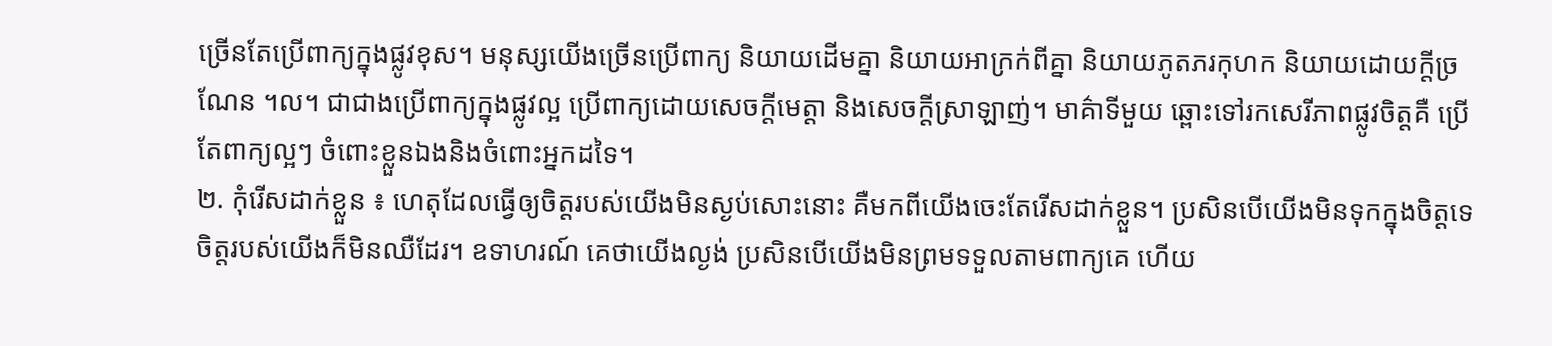ច្រើនតែប្រើពាក្យក្នុងផ្លូវខុស។ មនុស្សយើងច្រើនប្រើពាក្យ និយាយដើមគ្នា និយាយអាក្រក់ពីគ្នា និយាយភូតភរកុហក និយាយដោយក្តីច្រណែន ។ល។ ជាជាងប្រើពាក្យក្នុងផ្លូវល្អ ប្រើពាក្យដោយសេចក្តីមេត្តា និងសេចក្តីស្រាឡាញ់។ មាគ៌ាទីមួយ ឆ្ពោះទៅរកសេរីភាពផ្លូវចិត្តគឺ ប្រើតែពាក្យល្អៗ ចំពោះខ្លួនឯងនិងចំពោះអ្នកដទៃ។
២. កុំរើសដាក់ខ្លួន ៖ ហេតុដែលធ្វើឲ្យចិត្តរបស់យើងមិនស្ងប់សោះនោះ គឺមកពីយើងចេះតែរើសដាក់ខ្លួន។ ប្រសិនបើយើងមិនទុកក្នុងចិត្តទេ ចិត្តរបស់យើងក៏មិនឈឺដែរ។ ឧទាហរណ៍ គេថាយើងល្ងង់ ប្រសិនបើយើងមិនព្រមទទួលតាមពាក្យគេ ហើយ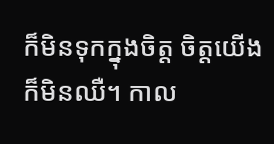ក៏មិនទុកក្នុងចិត្ត ចិត្តយើងក៏មិនឈឺ។ កាល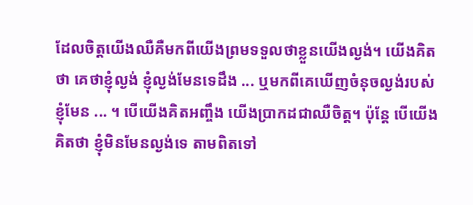ដែលចិត្តយើងឈឺគឺមកពីយើងព្រមទទួលថាខ្លួនយើងល្ងង់។ យើងគិតថា គេថាខ្ញុំល្ងង់ ខ្ញុំល្ងង់មែនទេដឹង ... ឬមកពីគេឃើញចំនុចល្ងង់របស់ខ្ញុំមែន ... ។ បើយើងគិតអញ្ចឹង យើងប្រាកដជាឈឺចិត្ត។ ប៉ុន្តែ បើយើងគិតថា ខ្ញុំមិនមែនល្ងង់ទេ តាមពិតទៅ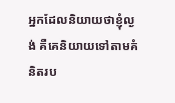អ្នកដែលនិយាយថាខ្ញុំល្ងង់ គឺគេនិយាយទៅតាមគំនិតរប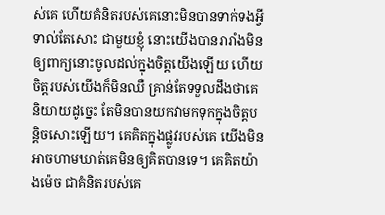ស់គេ ហើយគំនិតរបស់គេនោះមិនបានទាក់ទងអ្វីទាល់តែសោះ ជាមួយខ្ញុំ នោះយើងបានរារាំងមិនឲ្យពាក្យនោះចូលដល់ក្នុងចិត្តយើងឡើយ ហើយចិត្តរបស់យើងក៏មិនឈឺ គ្រាន់តែទទួលដឹងថាគេនិយាយដូច្នេះ តែមិនបានយកវាមកទុកក្នុងចិត្តបន្តិចសោះឡើយ។ គេគិតក្នុងផ្លូវរបស់គេ យើងមិនអាចហាមឃាត់គេមិនឲ្យគិតបានទេ។ គេគិតយ៉ាងម៉េច ជាគំនិតរបស់គេ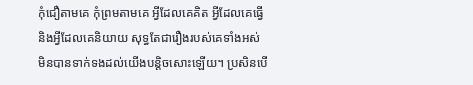កុំជឿតាមគេ កុំព្រមតាមគេ អ្វីដែលគេគិត អ្វីដែលគេធ្វើ និងអ្វីដែលគេនិយាយ សុទ្ធតែជារឿងរបស់គេទាំងអស់ មិនបានទាក់ទងដល់យើងបន្តិចសោះឡើយ។ ប្រសិនបើ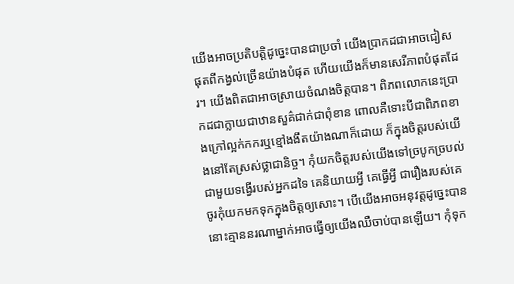យើងអាចប្រតិបត្តិដូច្នេះបានជាប្រចាំ យើងប្រាកដជាអាចជៀសផុតពីកង្វល់ច្រើនយ៉ាងបំផុត ហើយយើងក៏មានសេរីភាពបំផុតដែរ។ យើងពិតជាអាចស្រាយចំណងចិត្តបាន។ ពិភពលោកនេះប្រាកដជាក្លាយជាឋានសួគ៌ជាក់ជាពុំខាន ពោលគឺទោះបីជាពិភពខាងក្រៅល្អក់កករឬខ្មៅងងឹតយ៉ាងណាក៏ដោយ ក៏ក្នុងចិត្តរបស់យើងនៅតែស្រស់ថ្លាជានិច្ច។ កុំយកចិត្តរបស់យើងទៅច្របូកច្របល់ជាមួយទង្វើរបស់អ្នកដទៃ គេនិយាយអ្វី គេធ្វើអ្វី ជារឿងរបស់គេ ចូរកុំយកមកទុកក្នុងចិត្តឲ្យសោះ។ បើយើងអាចអនុវត្តដូច្នេះបាន នោះគ្មាននរណាម្នាក់អាចធ្វើឲ្យយើងឈឺចាប់បានឡើយ។ កុំទុក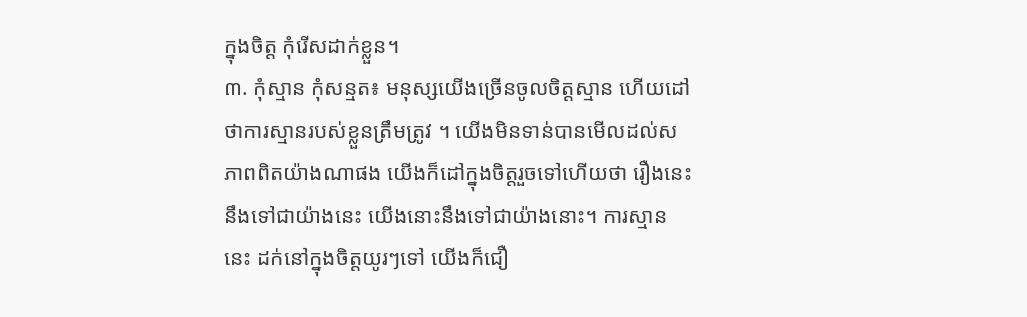ក្នុងចិត្ត កុំរើសដាក់ខ្លួន។
៣. កុំស្មាន កុំសន្មត៖ មនុស្សយើងច្រើនចូលចិត្តស្មាន ហើយដៅថាការស្មានរបស់ខ្លួនត្រឹមត្រូវ ។ យើងមិនទាន់បានមើលដល់សភាពពិតយ៉ាងណាផង យើងក៏ដៅក្នុងចិត្តរួចទៅហើយថា រឿងនេះ នឹងទៅជាយ៉ាងនេះ យើងនោះនឹងទៅជាយ៉ាងនោះ។ ការស្មាននេះ ដក់នៅក្នុងចិត្តយូរៗទៅ យើងក៏ជឿ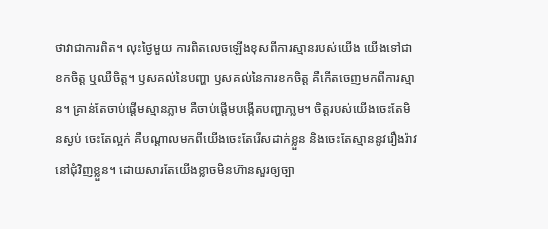ថាវាជាការពិត។ លុះថ្ងៃមួយ ការពិតលេចឡើងខុសពីការស្មានរបស់យើង យើងទៅជាខកចិត្ត ឬឈឺចិត្ត។ ឫសគល់នៃបញ្ហា ឫសគល់នៃការខកចិត្ត គឺកើតចេញមកពីការស្មាន។ គ្រាន់តែចាប់ផ្តើមស្មានភ្លាម គឺចាប់ផ្តើមបង្កើតបញ្ហាភា្លម។ ចិត្តរបស់យើងចេះតែមិនស្ងប់ ចេះតែល្អក់ គឺបណ្តាលមកពីយើងចេះតែរើសដាក់ខ្លួន និងចេះតែស្មាននូវរឿងរ៉ាវនៅជុំវិញខ្លួន។ ដោយសារតែយើងខ្លាចមិនហ៊ានសួរឲ្យច្បា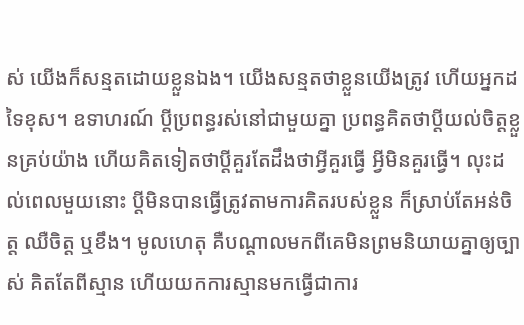ស់ យើងក៏សន្មតដោយខ្លួនឯង។ យើងសន្មតថាខ្លួនយើងត្រូវ ហើយអ្នកដទៃខុស។ ឧទាហរណ៍ ប្តីប្រពន្ធរស់នៅជាមួយគ្នា ប្រពន្ធគិតថាប្តីយល់ចិត្តខ្លួនគ្រប់យ៉ាង ហើយគិតទៀតថាប្តីគួរតែដឹងថាអ្វីគួរធ្វើ អ្វីមិនគួរធ្វើ។ លុះដល់ពេលមួយនោះ ប្តីមិនបានធ្វើត្រូវតាមការគិតរបស់ខ្លួន ក៏ស្រាប់តែអន់ចិត្ត ឈឺចិត្ត ឬខឹង។ មូលហេតុ គឺបណ្តាលមកពីគេមិនព្រមនិយាយគ្នាឲ្យច្បាស់ គិតតែពីស្មាន ហើយយកការស្មានមកធ្វើជាការ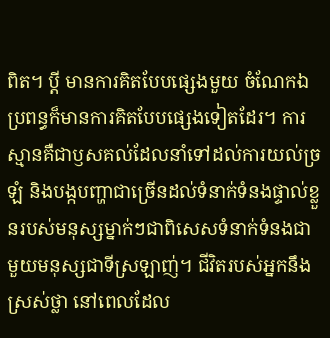ពិត។ ប្តី មានការគិតបែបផ្សេងមួយ ចំណែកឯប្រពន្ធក៏មានការគិតបែបផ្សេងទៀតដែរ។ ការស្មានគឺជាឫសគល់ដែលនាំទៅដល់ការយល់ច្រឡំ និងបង្កបញ្ហាជាច្រើនដល់ទំនាក់ទំនងផ្ទាល់ខ្លួនរបស់មនុស្សម្នាក់ៗជាពិសេសទំនាក់ទំនងជាមួយមនុស្សជាទីស្រឡាញ់។ ជីវិតរបស់អ្នកនឹងស្រស់ថ្លា នៅពេលដែល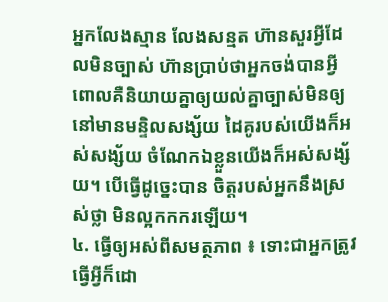អ្នកលែងស្មាន លែងសន្មត ហ៊ានសួរអ្វីដែលមិនច្បាស់ ហ៊ានប្រាប់ថាអ្នកចង់បានអ្វី ពោលគឺនិយាយគ្នាឲ្យយល់គ្នាច្បាស់មិនឲ្យនៅមានមន្ទិលសង្ស័យ ដៃគូរបស់យើងក៏អស់សង្ស័យ ចំណែកឯខ្លួនយើងក៏អស់សង្ស័យ។ បើធ្វើដូច្នេះបាន ចិត្តរបស់អ្នកនឹងស្រស់ថ្លា មិនល្អកកករឡើយ។
៤. ធ្វើឲ្យអស់ពីសមត្ថភាព ៖ ទោះជាអ្នកត្រូវធ្វើអ្វីក៏ដោ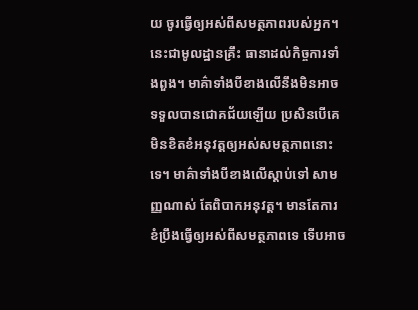យ ចូរធ្វើឲ្យអស់ពីសមត្ថភាពរបស់អ្នក។ នេះជាមូលដ្ឋានគ្រឹះ ធានាដល់កិច្ចការទាំងពួង។ មាគ៌ាទាំងបីខាងលើនឹងមិនអាចទទួលបានជោគជ័យឡើយ ប្រសិនបើគេមិនខិតខំអនុវត្តឲ្យអស់សមត្ថភាពនោះទេ។ មាគ៌ាទាំងបីខាងលើស្តាប់ទៅ សាមញ្ញណាស់ តែពិបាកអនុវត្ត។ មានតែការខំប្រឹងធ្វើឲ្យអស់ពីសមត្ថភាពទេ ទើបអាច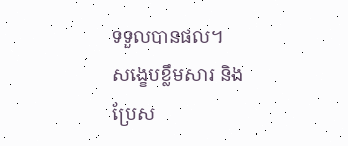ទទួលបានផល។
សង្ខេបខ្លឹមសារ និងប្រែស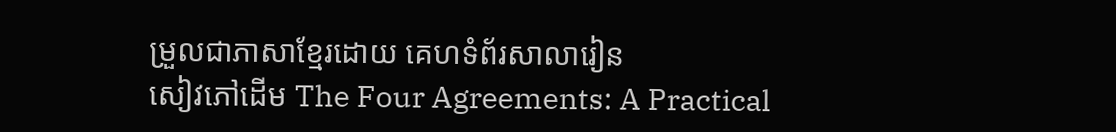ម្រួលជាភាសាខ្មែរដោយ គេហទំព័រសាលារៀន
សៀវភៅដើម The Four Agreements: A Practical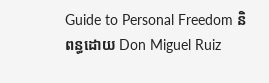Guide to Personal Freedom និពន្ធដោយ Don Miguel Ruiz